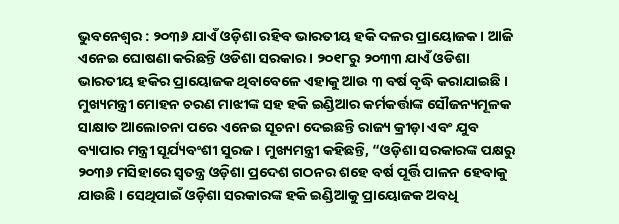ଭୁବନେଶ୍ବର : ୨୦୩୬ ଯାଏଁ ଓଡ଼ିଶା ରହିବ ଭାରତୀୟ ହକି ଦଳର ପ୍ରାୟୋଜକ । ଆଜି ଏନେଇ ଘୋଷଣା କରିଛନ୍ତି ଓଡିଶା ସରକାର । ୨୦୧୮ରୁ ୨୦୩୩ ଯାଏଁ ଓଡିଶା ଭାରତୀୟ ହକିର ପ୍ରାୟୋଜକ ଥିବାବେଳେ ଏହାକୁ ଆଉ ୩ ବର୍ଷ ବୃଦ୍ଧି କରାଯାଇଛି । ମୁଖ୍ୟମନ୍ତ୍ରୀ ମୋହନ ଚରଣ ମାଝୀଙ୍କ ସହ ହକି ଇଣ୍ଡିଆର କର୍ମକର୍ତ୍ତାଙ୍କ ସୌଜନ୍ୟମୂଳକ ସାକ୍ଷାତ ଆଲୋଚନା ପରେ ଏନେଇ ସୂଚନା ଦେଇଛନ୍ତି ରାଜ୍ୟ କ୍ରୀଡ଼ା ଏବଂ ଯୁବ ବ୍ୟାପାର ମନ୍ତ୍ରୀ ସୂର୍ଯ୍ୟବଂଶୀ ସୁରଜ । ମୁଖ୍ୟମନ୍ତ୍ରୀ କହିଛନ୍ତି, “ଓଡ଼ିଶା ସରକାରଙ୍କ ପକ୍ଷରୁ ୨୦୩୬ ମସିହାରେ ସ୍ଵତନ୍ତ୍ର ଓଡ଼ିଶା ପ୍ରଦେଶ ଗଠନର ଶହେ ବର୍ଷ ପୂର୍ତ୍ତି ପାଳନ ହେବାକୁ ଯାଉଛି । ସେଥିପାଇଁ ଓଡ଼ିଶା ସରକାରଙ୍କ ହକି ଇଣ୍ଡିଆକୁ ପ୍ରାୟୋଜକ ଅବଧି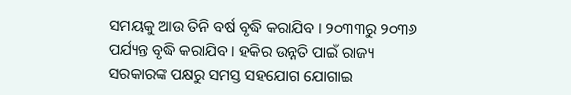ସମୟକୁ ଆଉ ତିନି ବର୍ଷ ବୃଦ୍ଧି କରାଯିବ । ୨୦୩୩ରୁ ୨୦୩୬ ପର୍ଯ୍ୟନ୍ତ ବୃଦ୍ଧି କରାଯିବ । ହକିର ଉନ୍ନତି ପାଇଁ ରାଜ୍ୟ ସରକାରଙ୍କ ପକ୍ଷରୁ ସମସ୍ତ ସହଯୋଗ ଯୋଗାଇ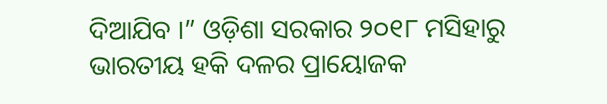ଦିଆଯିବ ।” ଓଡ଼ିଶା ସରକାର ୨୦୧୮ ମସିହାରୁ ଭାରତୀୟ ହକି ଦଳର ପ୍ରାୟୋଜକ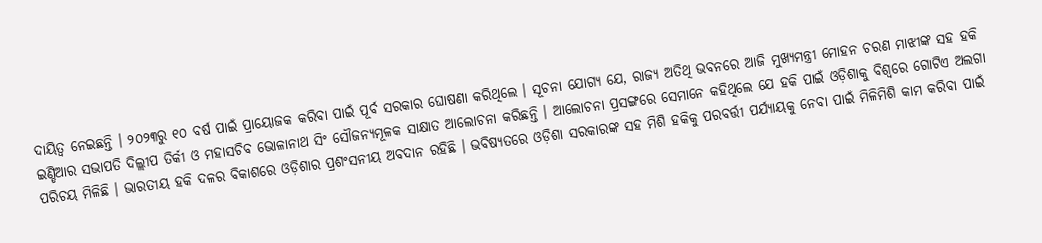ଦାୟିତ୍ଵ ନେଇଛନ୍ତି । ୨୦୨୩ରୁ ୧୦ ବର୍ଷ ପାଇଁ ପ୍ରାୟୋଜକ କରିବା ପାଇଁ ପୂର୍ବ ସରକାର ଘୋଷଣା କରିଥିଲେ । ସୂଚନା ଯୋଗ୍ୟ ଯେ, ରାଜ୍ୟ ଅତିଥି ଭବନରେ ଆଜି ମୁଖ୍ୟମନ୍ତ୍ରୀ ମୋହନ ଚରଣ ମାଝୀଙ୍କ ସହ ହକି ଇଣ୍ଡିଆର ସଭାପତି ଦିଲ୍ଲୀପ ତିର୍କୀ ଓ ମହାସଚିବ ଭୋଳାନାଥ ସିଂ ସୌଜନ୍ୟମୂଳକ ସାକ୍ଷାତ ଆଲୋଚନା କରିଛନ୍ତି । ଆଲୋଚନା ପ୍ରସଙ୍ଗରେ ସେମାନେ କହିଥିଲେ ଯେ ହକି ପାଇଁ ଓଡ଼ିଶାକୁ ବିଶ୍ବରେ ଗୋଟିଏ ଅଲଗା ପରିଚୟ ମିଳିଛି । ଭାରତୀୟ ହକି ଦଳର ବିକାଶରେ ଓଡ଼ିଶାର ପ୍ରଶଂସନୀୟ ଅବଦାନ ରହିଛି । ଭବିଷ୍ୟତରେ ଓଡ଼ିଶା ସରକାରଙ୍କ ସହ ମିଶି ହକିକୁ ପରବର୍ତ୍ତୀ ପର୍ଯ୍ୟାୟକୁ ନେବା ପାଇଁ ମିଳିମିଶି କାମ କରିବା ପାଇଁ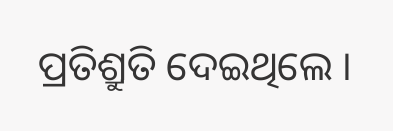ପ୍ରତିଶ୍ରୁତି ଦେଇଥିଲେ ।